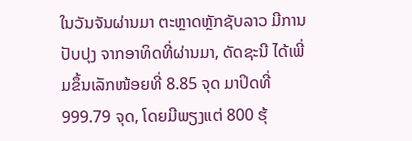ໃນວັນຈັນຜ່ານມາ ຕະຫຼາດຫຼັກຊັບລາວ ມີການປັບປຸງ ຈາກອາທິດທີ່ຜ່ານມາ, ດັດຊະນີ ໄດ້ເພີ່ມຂຶ້ນເລັກໜ້ອຍທີ່ 8.85 ຈຸດ ມາປິດທີ່ 999.79 ຈຸດ, ໂດຍມີພຽງແຕ່ 800 ຮຸ້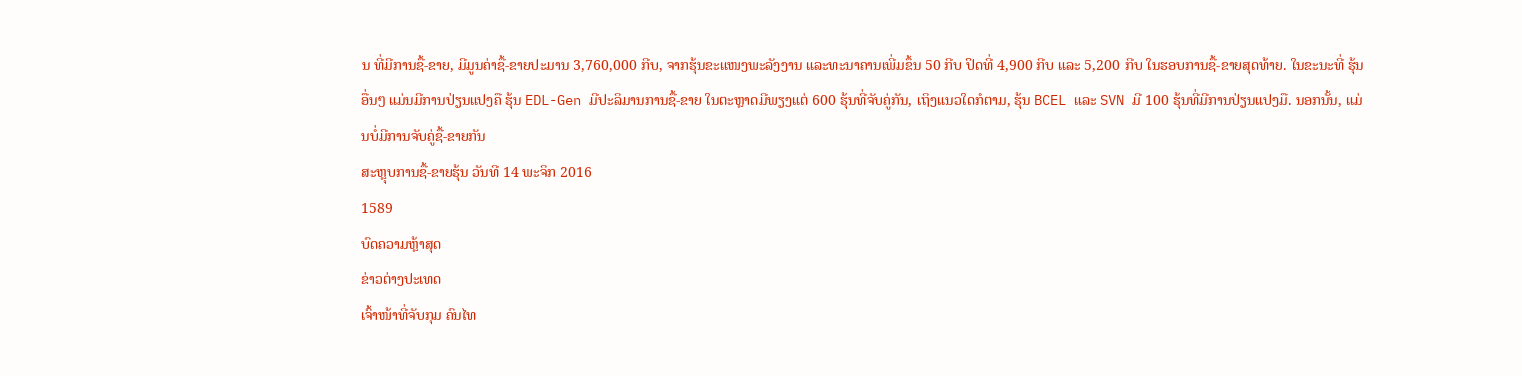ນ ທີ່ມີການຊື້-ຂາຍ, ມີມູນຄ່າຊື້-ຂາຍປະມານ 3,760,000 ກີບ, ຈາກຮຸ້ນຂະແໜງພະລັງງານ ແລະທະນາຄານເພີ່ມຂຶ້ນ 50 ກີບ ປິດທີ່ 4,900 ກີບ ແລະ 5,200 ກີບ ໃນຮອບການຊື້-ຂາຍສຸດທ້າຍ. ໃນຂະນະທີ່ ຮຸ້ນອື່ນໆ ແມ່ນມີການປ່ຽນແປງຄື ຮຸ້ນ EDL-Gen ມີປະລິມານການຊື້-ຂາຍ ໃນຕະຫຼາດມີພຽງແຕ່ 600 ຮຸ້ນທີ່ຈັບຄູ່ກັນ, ເຖິງແນວໃດກໍຕາມ, ຮຸ້ນ BCEL ແລະ SVN ມີ 100 ຮຸ້ນທີ່ມີການປ່ຽນແປງມື. ນອກນັ້ນ, ແມ່ນບໍ່ມີການຈັບຄູ່ຊື້-ຂາຍກັນ
ສະຫຼຸບການຊື້-ຂາຍຮຸ້ນ ວັນທີ 14 ພະຈິກ 2016
1589
ບົດຄວາມຫຼ້າສຸດ
ຂ່າວຕ່າງປະເທດ
ເຈົ້າໜ້າທີ່ຈັບກຸມ ຄົນໄທ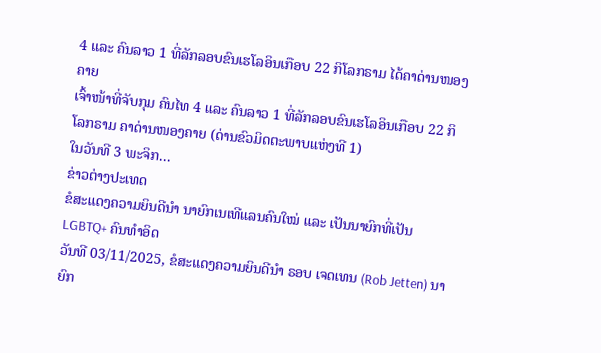4 ແລະ ຄົນລາວ 1 ທີ່ລັກລອບຂົນເຮໂລອິນເກືອບ 22 ກິໂລກຣາມ ໄດ້ຄາດ່ານໜອງຄາຍ
ເຈົ້າໜ້າທີ່ຈັບກຸມ ຄົນໄທ 4 ແລະ ຄົນລາວ 1 ທີ່ລັກລອບຂົນເຮໂລອິນເກືອບ 22 ກິໂລກຣາມ ຄາດ່ານໜອງຄາຍ (ດ່ານຂົວມິດຕະພາບແຫ່ງທີ 1)
ໃນວັນທີ 3 ພະຈິກ...
ຂ່າວຕ່າງປະເທດ
ຂໍສະແດງຄວາມຍິນດີນຳ ນາຍົກເນເທີແລນຄົນໃໝ່ ແລະ ເປັນນາຍົກທີ່ເປັນ LGBTQ+ ຄົນທຳອິດ
ວັນທີ 03/11/2025, ຂໍສະແດງຄວາມຍິນດີນຳ ຣອບ ເຈດເທນ (Rob Jetten) ນາຍົກ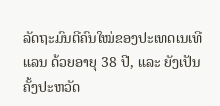ລັດຖະມົນຕີຄົນໃໝ່ຂອງປະເທດເນເທີແລນ ດ້ວຍອາຍຸ 38 ປີ, ແລະ ຍັງເປັນຄັ້ງປະຫວັດ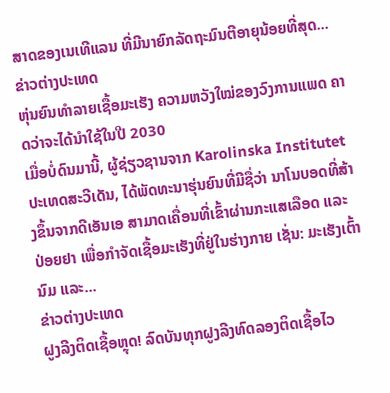ສາດຂອງເນເທີແລນ ທີ່ມີນາຍົກລັດຖະມົນຕີອາຍຸນ້ອຍທີ່ສຸດ...
ຂ່າວຕ່າງປະເທດ
ຫຸ່ນຍົນທຳລາຍເຊື້ອມະເຮັງ ຄວາມຫວັງໃໝ່ຂອງວົງການແພດ ຄາດວ່າຈະໄດ້ນໍາໃຊ້ໃນປີ 2030
ເມື່ອບໍ່ດົນມານີ້, ຜູ້ຊ່ຽວຊານຈາກ Karolinska Institutet ປະເທດສະວີເດັນ, ໄດ້ພັດທະນາຮຸ່ນຍົນທີ່ມີຊື່ວ່າ ນາໂນບອດທີ່ສ້າງຂຶ້ນຈາກດີເອັນເອ ສາມາດເຄື່ອນທີ່ເຂົ້າຜ່ານກະແສເລືອດ ແລະ ປ່ອຍຢາ ເພື່ອກຳຈັດເຊື້ອມະເຮັງທີ່ຢູ່ໃນຮ່າງກາຍ ເຊັ່ນ: ມະເຮັງເຕົ້ານົມ ແລະ...
ຂ່າວຕ່າງປະເທດ
ຝູງລີງຕິດເຊື້ອຫຼຸດ! ລົດບັນທຸກຝູງລີງທົດລອງຕິດເຊື້ອໄວ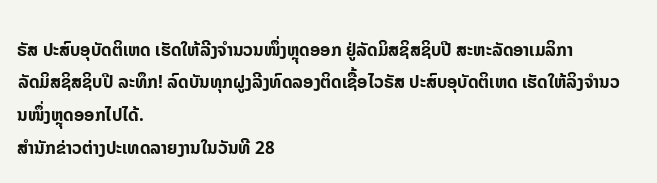ຣັສ ປະສົບອຸບັດຕິເຫດ ເຮັດໃຫ້ລີງຈຳນວນໜຶ່ງຫຼຸດອອກ ຢູ່ລັດມິສຊິສຊິບປີ ສະຫະລັດອາເມລິກາ
ລັດມິສຊິສຊິບປີ ລະທຶກ! ລົດບັນທຸກຝູງລີງທົດລອງຕິດເຊື້ອໄວຣັສ ປະສົບອຸບັດຕິເຫດ ເຮັດໃຫ້ລິງຈຳນວນໜຶ່ງຫຼຸດອອກໄປໄດ້.
ສຳນັກຂ່າວຕ່າງປະເທດລາຍງານໃນວັນທີ 28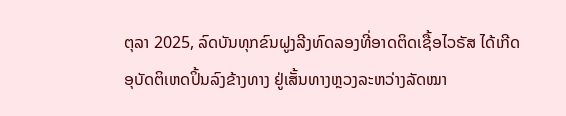ຕຸລາ 2025, ລົດບັນທຸກຂົນຝູງລີງທົດລອງທີ່ອາດຕິດເຊື້ອໄວຣັສ ໄດ້ເກີດອຸບັດຕິເຫດປິ້ນລົງຂ້າງທາງ ຢູ່ເສັ້ນທາງຫຼວງລະຫວ່າງລັດໝາ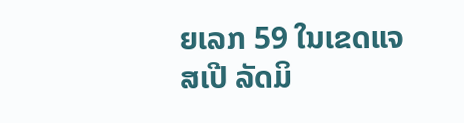ຍເລກ 59 ໃນເຂດແຈສເປີ ລັດມິ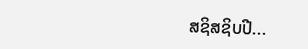ສຊິສຊິບປີ...